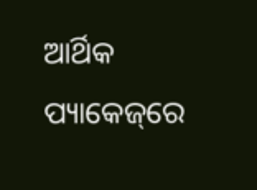ଆର୍ଥିକ ପ୍ୟାକେଜ୍‌ରେ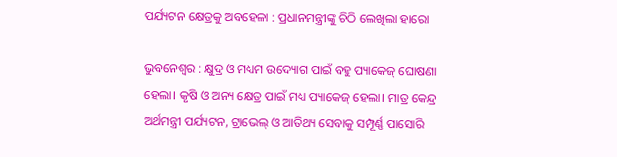ପର୍ଯ୍ୟଟନ କ୍ଷେତ୍ରକୁ ଅବହେଳା : ପ୍ରଧାନମନ୍ତ୍ରୀଙ୍କୁ ଚିଠି ଲେଖିଲା ହାରୋ

ଭୁବନେଶ୍ବର : କ୍ଷୁଦ୍ର ଓ ମଧ୍ୟମ ଉଦ୍ୟୋଗ ପାଇଁ ବହୁ ପ୍ୟାକେଜ୍‌ ଘୋଷଣା ହେଲା। କୃଷି ଓ ଅନ୍ୟ କ୍ଷେତ୍ର ପାଇଁ ମଧ୍ୟ ପ୍ୟାକେଜ୍‌ ହେଲା। ମାତ୍ର କେନ୍ଦ୍ର ଅର୍ଥମନ୍ତ୍ରୀ ପର୍ଯ୍ୟଟନ, ଟ୍ରାଭେଲ୍‌ ଓ ଆତିଥ୍ୟ ସେବାକୁ ସମ୍ପୂର୍ଣ୍ଣ ପାସୋରି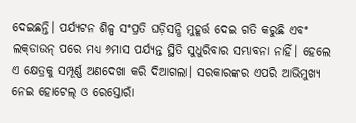ଦେ‌ଇଛନ୍ତି। ପର୍ଯ୍ୟଟନ ଶିଳ୍ପ ସଂପ୍ରତି ଘଡ଼ିସନ୍ଧି ମୁହୂର୍ତ୍ତ ଦେଇ ଗତି କରୁଛି ଏବଂ ଲକ୍‌ଡାଉନ୍‌ ପରେ ମଧ୍ୟ ୬ମାସ ପର୍ଯ୍ୟନ୍ତ ସ୍ଥିତି ସୁଧୁରିବାର ସମ୍ଭାବନା ନାହିଁ। ହେଲେ ଏ କ୍ଷେତ୍ରକୁ ସମ୍ପୂର୍ଣ୍ଣ ଅଣଦେଖା କରି ଦିଆଗଲା। ସରକାରଙ୍କର ଏପରି ଆଭିମୁଖ୍ୟ ନେଇ ହୋଟେଲ୍‌ ଓ ରେସ୍ତୋରାଁ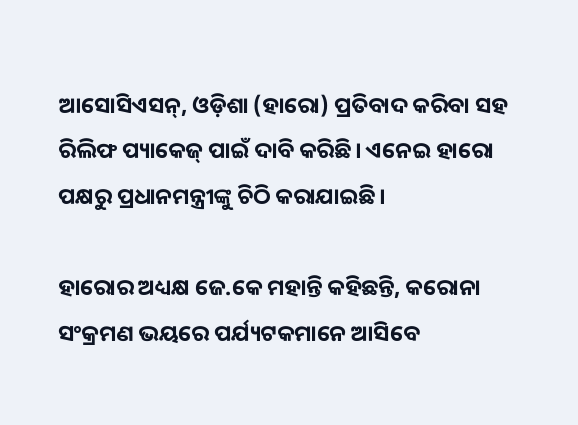ଆସୋସିଏସନ୍‌, ଓଡ଼ିଶା (ହାରୋ) ପ୍ରତିବାଦ କରିବା ସହ ରିଲିଫ ପ୍ୟାକେଜ୍‌ ପାଇଁ ଦାବି କରିଛି। ଏନେଇ ‌ହାରୋ ପକ୍ଷରୁ ପ୍ରଧାନମନ୍ତ୍ରୀଙ୍କୁ ଚିଠି କରାଯାଇଛି।

ହାରୋର ଅଧ୍ୟକ୍ଷ ଜେ.କେ ମହାନ୍ତି କହିଛନ୍ତି, କରୋନା ସଂକ୍ରମଣ ଭୟରେ ପର୍ଯ୍ୟଟକମାନେ ଆସି‌ବେ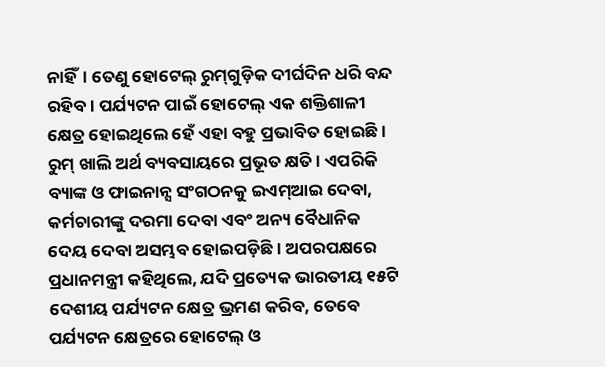ନାହିଁ। ତେଣୁ ହୋଟେଲ୍‌ ରୁମ୍‌ଗୁଡ଼ିକ ଦୀର୍ଘଦିନ ଧରି ବନ୍ଦ ରହିବ। ପର୍ଯ୍ୟଟନ ପାଇଁ ହୋଟେଲ୍‌ ଏକ ଶକ୍ତିଶାଳୀ କ୍ଷେତ୍ର ହୋଇଥିଲେ ହେଁ ଏହା ବହୁ ପ୍ରଭାବିତ ହୋଇଛି। ରୁମ୍‌ ଖାଲି ଅର୍ଥ ବ୍ୟବସାୟରେ ପ୍ରଭୂତ କ୍ଷତି। ଏପରିକି ବ୍ୟାଙ୍କ ଓ ଫାଇନାନ୍ସ ସଂଗଠନକୁ ଇଏମ୍‌ଆଇ ଦେବା, କର୍ମଚାରୀଙ୍କୁ ଦରମା ଦେବା ଏବଂ ଅନ୍ୟ ବୈଧାନିକ ଦେୟ ଦେବା ଅସମ୍ଭବ ହୋଇପଡ଼ିଛି। ଅପରପକ୍ଷରେ ପ୍ରଧାନମନ୍ତ୍ରୀ କହିଥିଲେ, ଯଦି ପ୍ରତ୍ୟେକ ଭାରତୀୟ ୧୫ଟି ଦେଶୀୟ ପର୍ଯ୍ୟଟନ କ୍ଷେତ୍ର ଭ୍ରମଣ କରିବ, ତେବେ ପର୍ଯ୍ୟଟନ କ୍ଷେତ୍ରରେ ହୋଟେଲ୍‌ ଓ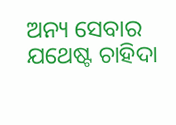ଅନ୍ୟ ସେବାର ଯଥେଷ୍ଟ ଚାହିଦା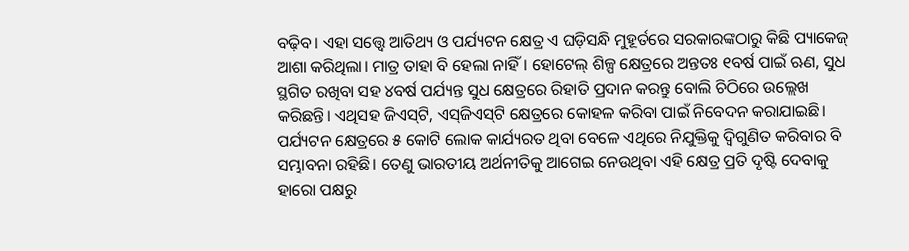ବଢ଼ିବ। ଏହା ସତ୍ତ୍ବେ ଆତିଥ୍ୟ ଓ ପର୍ଯ୍ୟଟନ କ୍ଷେତ୍ର ଏ ଘଡ଼ିସନ୍ଧି ମୁହୂର୍ତରେ ସରକାରଙ୍କଠାରୁ କିଛି ପ୍ୟାକେଜ୍‌ ଆଶା କରିଥିଲା। ମାତ୍ର ତାହା ବି ହେଲା ନାହିଁ। ହୋଟେଲ୍‌ ଶିଳ୍ପ କ୍ଷେତ୍ରରେ ଅନ୍ତତଃ ୧ବର୍ଷ ପାଇଁ ଋଣ, ସୁଧ ସ୍ଥଗିତ ରଖିବା ସହ ୪ବର୍ଷ ପର୍ଯ୍ୟନ୍ତ ସୁଧ କ୍ଷେତ୍ରରେ ରିହାତି ପ୍ରଦାନ କରନ୍ତୁ ବୋଲି ଚିଠିରେ ଉଲ୍ଲେଖ କରିଛନ୍ତି। ଏଥିସହ ଜିଏସ୍‌ଟି, ଏସ୍‌ଜିଏସ୍‌ଟି କ୍ଷେତ୍ରରେ କୋହଳ କରିବା ପାଇଁ ନିବେଦନ କରାଯାଇଛି। ପର୍ଯ୍ୟଟନ କ୍ଷେତ୍ରରେ ୫ କୋଟି ଲୋକ କାର୍ଯ୍ୟରତ ଥିବା ବେଳେ ଏଥିରେ ନିଯୁକ୍ତିକୁ ଦ୍ବିଗୁଣିତ କରିବାର ବି ସମ୍ଭାବନା ରହିଛି। ତେଣୁ ଭାରତୀୟ ଅର୍ଥନୀତିକୁ ଆଗେଇ ନେଉଥିବା ଏହି କ୍ଷେତ୍ର ପ୍ରତି ଦୃଷ୍ଟି ଦେବାକୁ ହାରୋ ପକ୍ଷରୁ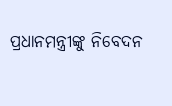ପ୍ରଧାନମନ୍ତ୍ରୀଙ୍କୁ ‌ନିବେଦନ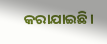କରାଯାଇଛି।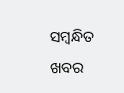ସମ୍ବନ୍ଧିତ ଖବର